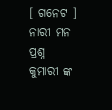[ ଗନେଟ ]
ନାରୀ ମନ ପ୍ରଶ୍ନ
କୁମାରୀ ଙ୍କ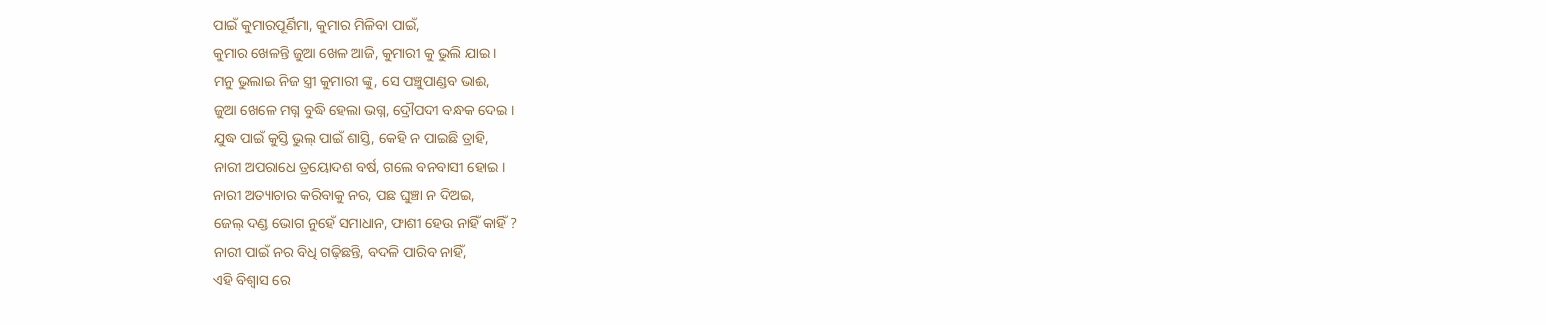ପାଇଁ କୁମାରପୂର୍ଣିମା, କୁମାର ମିଳିବା ପାଇଁ,
କୁମାର ଖେଳନ୍ତି ଜୁଆ ଖେଳ ଆଜି, କୁମାରୀ କୁ ଭୁଲି ଯାଇ ।
ମନୁ ଭୁଲାଇ ନିଜ ସ୍ତ୍ରୀ କୁମାରୀ ଙ୍କୁ, ସେ ପଞ୍ଚୁପାଣ୍ଡବ ଭାଈ,
ଜୁଆ ଖେଳେ ମଗ୍ନ ବୁଦ୍ଧି ହେଲା ଭଗ୍ନ, ଦ୍ରୌପଦୀ ବନ୍ଧକ ଦେଇ ।
ଯୁଦ୍ଧ ପାଇଁ କୁସ୍ତି ଭୁଲ୍ ପାଇଁ ଶାସ୍ତି, କେହି ନ ପାଇଛି ତ୍ରାହି,
ନାରୀ ଅପରାଧେ ତ୍ରୟୋଦଶ ବର୍ଷ, ଗଲେ ବନବାସୀ ହୋଇ ।
ନାରୀ ଅତ୍ୟାଚାର କରିବାକୁ ନର, ପଛ ଘୁଞ୍ଚା ନ ଦିଅଇ,
ଜେଲ୍ ଦଣ୍ଡ ଭୋଗ ନୁହେଁ ସମାଧାନ, ଫାଶୀ ହେଉ ନାହିଁ କାହିଁ ?
ନାରୀ ପାଇଁ ନର ବିଧି ଗଢ଼ିଛନ୍ତି, ବଦଳି ପାରିବ ନାହିଁ,
ଏହି ବିଶ୍ବାସ ରେ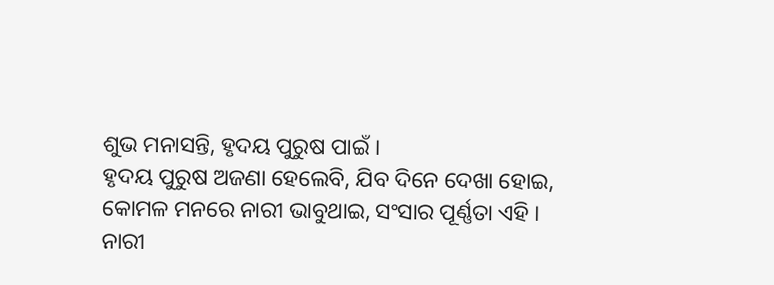ଶୁଭ ମନାସନ୍ତି, ହୃଦୟ ପୁରୁଷ ପାଇଁ ।
ହୃଦୟ ପୁରୁଷ ଅଜଣା ହେଲେବି, ଯିବ ଦିନେ ଦେଖା ହୋଇ,
କୋମଳ ମନରେ ନାରୀ ଭାବୁଥାଇ, ସଂସାର ପୂର୍ଣ୍ଣତା ଏହି ।
ନାରୀ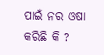ପାଇଁ ନର ଓଷା କରିଛି କି ?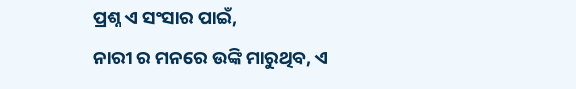ପ୍ରଶ୍ନ ଏ ସଂସାର ପାଇଁ,
ନାରୀ ର ମନରେ ଉଙ୍କି ମାରୁଥିବ, ଏ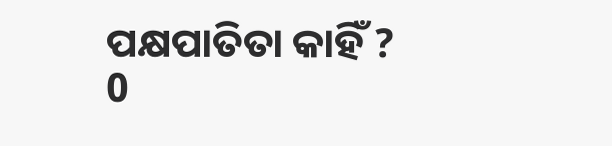ପକ୍ଷପାତିତା କାହିଁ ?
0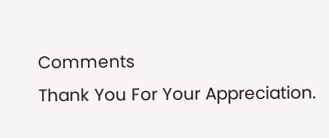Comments
Thank You For Your Appreciation.